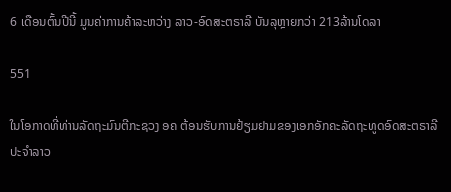6 ເດືອນຕົ້ນປີນີ້ ມູນຄ່າການຄ້າລະຫວ່າງ ລາວ-ອົດສະຕຣາລີ ບັນລຸຫຼາຍກວ່າ 213ລ້ານໂດລາ

551

ໃນໂອກາດທີ່ທ່ານລັດຖະມົນຕີກະຊວງ ອຄ ຕ້ອນຮັບການຢ້ຽມຢາມຂອງເອກອັກຄະລັດຖະທູດອົດສະຕຣາລີ ປະຈຳລາວ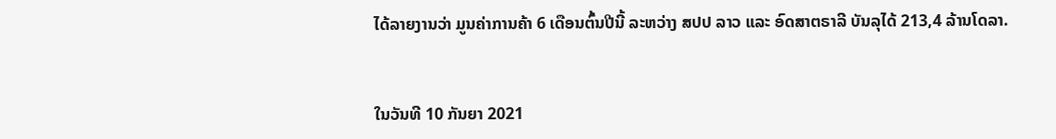ໄດ້ລາຍງານວ່າ ມູນຄ່າການຄ້າ 6 ເດືອນຕົ້ນປີນີ້ ລະຫວ່າງ ສປປ ລາວ ແລະ ອົດສາຕຣາລີ ບັນລຸໄດ້ 213,4 ລ້ານໂດລາ.


ໃນວັນທີ 10 ກັນຍາ 2021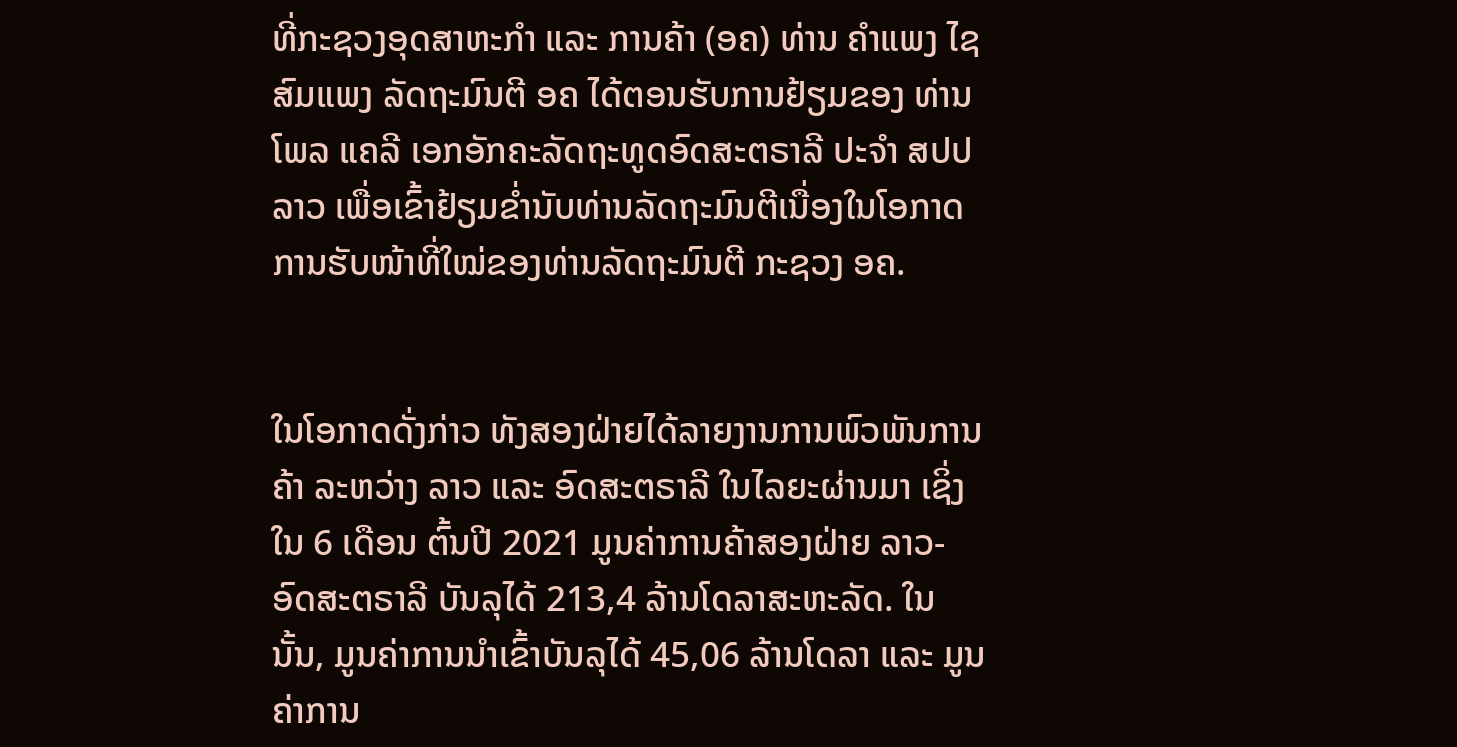ທີ່ກະຊວງອຸດສາຫະກຳ ແລະ ການຄ້າ (ອຄ) ທ່ານ ຄຳແພງ ໄຊສົມແພງ ລັດຖະມົນຕີ ອຄ ໄດ້ຕອນຮັບການຢ້ຽມຂອງ ທ່ານ ໂພລ ແຄລີ ເອກອັກຄະລັດຖະທູດອົດສະຕຣາລີ ປະຈຳ ສປປ ລາວ ເພື່ອເຂົ້າຢ້ຽມຂໍ່ານັບທ່ານລັດຖະມົນຕີເນື່ອງໃນໂອກາດ ການຮັບໜ້າທີ່ໃໝ່ຂອງທ່ານລັດຖະມົນຕີ ກະຊວງ ອຄ.


ໃນໂອກາດດັ່ງກ່າວ ທັງສອງຝ່າຍໄດ້ລາຍງານການພົວພັນການຄ້າ ລະຫວ່າງ ລາວ ແລະ ອົດສະຕຣາລີ ໃນໄລຍະຜ່ານມາ ເຊິ່ງໃນ 6 ເດືອນ ຕົ້ນປີ 2021 ມູນຄ່າການຄ້າສອງຝ່າຍ ລາວ-ອົດສະຕຣາລີ ບັນລຸໄດ້ 213,4 ລ້ານໂດລາສະຫະລັດ. ໃນນັ້ນ, ມູນຄ່າການນໍາເຂົ້າບັນລຸໄດ້ 45,06 ລ້ານໂດລາ ແລະ ມູນຄ່າການ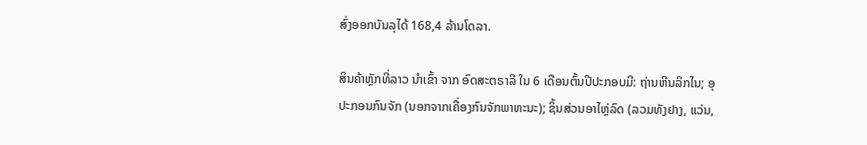ສົ່ງອອກບັນລຸໄດ້ 168,4 ລ້ານໂດລາ.

ສິນຄ້າຫຼັກທີ່ລາວ ນໍາເຂົ້າ ຈາກ ອົດສະຕຣາລີ ໃນ 6 ເດືອນຕົ້ນປີປະກອບມີ: ຖ່ານຫີນລິກໄນ; ອຸປະກອນກົນຈັກ (ນອກຈາກເຄື່ອງກົນຈັກພາຫະນະ); ຊິ້ນສ່ວນອາໄຫຼ່ລົດ (ລວມທັງຢາງ, ແວ່ນ,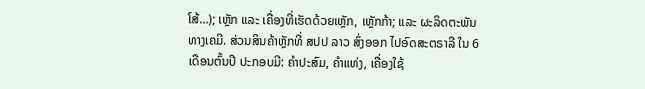ໂສ້…); ເຫຼັກ ແລະ ເຄື່ອງທີ່ເຮັດດ້ວຍເຫຼັກ, ເຫຼັກກ້າ; ແລະ ຜະລິດຕະພັນທາງເຄມີ. ສ່ວນສິນຄ້າຫຼັກທີ່ ສປປ ລາວ ສົ່ງອອກ ໄປອົດສະຕຣາລີ ໃນ 6 ເດືອນຕົ້ນປີ ປະກອບມີ: ຄໍາປະສົມ, ຄໍາແທ່ງ, ເຄື່ອງໃຊ້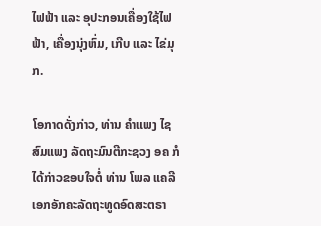ໄຟຟ້າ ແລະ ອຸປະກອນເຄື່ອງໃຊ້ໄຟຟ້າ, ເຄື່ອງນຸ່ງຫົ່ມ, ເກີບ ແລະ ໄຂ່ມຸກ.

ໂອກາດດັ່ງກ່າວ, ທ່ານ ຄຳແພງ ໄຊສົມແພງ ລັດຖະມົນຕີກະຊວງ ອຄ ກໍໄດ້ກ່າວຂອບໃຈຕໍ່ ທ່ານ ໂພລ ແຄລີ ເອກອັກຄະລັດຖະທູດອົດສະຕຣາ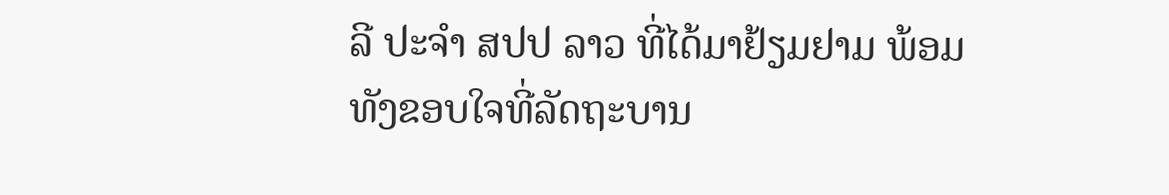ລີ ປະຈຳ ສປປ ລາວ ທີ່ໄດ້ມາຢ້ຽມຢາມ ພ້ອມທັງຂອບໃຈທີ່ລັດຖະບານ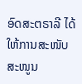ອົດສະຕຣາລີ ໄດ້ໃຫ້ການສະໜັບສະໜູນ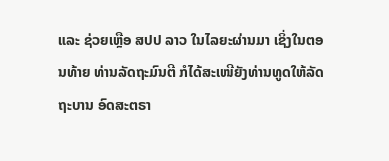ແລະ ຊ່ວຍເຫຼືອ ສປປ ລາວ ໃນໄລຍະຜ່ານມາ ເຊິ່ງໃນຕອນທ້າຍ ທ່ານລັດຖະມົນຕີ ກໍໄດ້ສະເໜີຍັງທ່ານທູດໃຫ້ລັດຖະບານ ອົດສະຕຣາ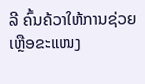ລີ ຄົ້ນຄ້ວາໃຫ້ການຊ່ວຍເຫຼືອຂະແໜງ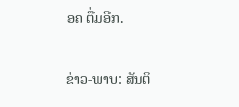ອຄ ຕື່ມອີກ.

ຂ່າວ-ພາບ: ສັນຕິ